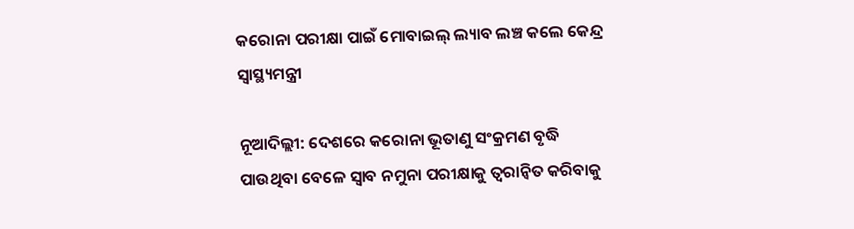କରୋନା ପରୀକ୍ଷା ପାଇଁ ମୋବାଇଲ୍ ଲ୍ୟାବ ଲଞ୍ଚ କଲେ କେନ୍ଦ୍ର ସ୍ୱାସ୍ଥ୍ୟମନ୍ତ୍ରୀ

ନୂଆଦିଲ୍ଲୀ: ଦେଶରେ କରୋନା ଭୂତାଣୁ ସଂକ୍ରମଣ ବୃଦ୍ଧି ପାଉଥିବା ବେଳେ ସ୍ୱାବ ନମୁନା ପରୀକ୍ଷାକୁ ତ୍ୱରାନ୍ୱିତ କରିବାକୁ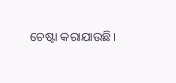ଚେଷ୍ଟା କରାଯାଉଛି।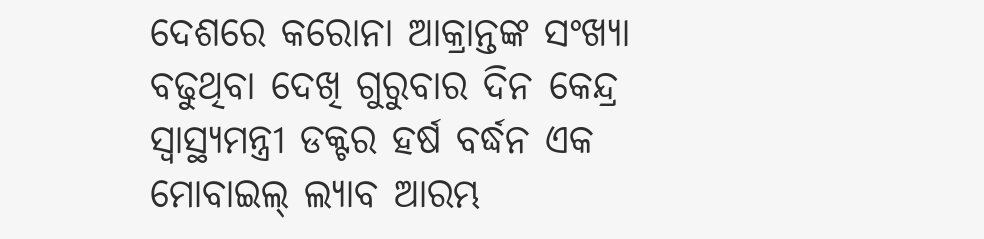ଦେଶରେ କରୋନା ଆକ୍ରାନ୍ତଙ୍କ ସଂଖ୍ୟା ବଢୁଥିବା ଦେଖି ଗୁରୁବାର ଦିନ କେନ୍ଦ୍ର ସ୍ୱାସ୍ଥ୍ୟମନ୍ତ୍ରୀ ଡକ୍ଟର ହର୍ଷ ବର୍ଦ୍ଧନ ଏକ ମୋବାଇଲ୍ ଲ୍ୟାବ ଆରମ୍ଭ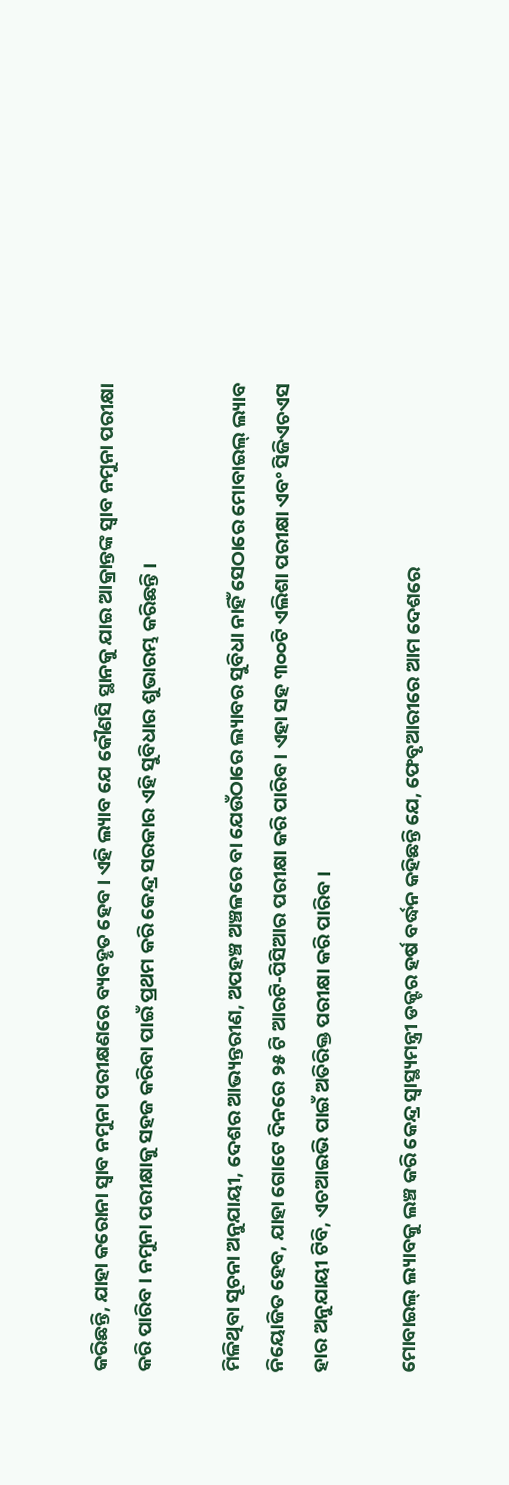କରିଛନ୍ତି, ଯାହା କରୋନା ସ୍ୱାବ ନମୁନା ପରୀକ୍ଷଣରେ ବ୍ୟବହୃତ ହେବ । ଏହି ଲ୍ୟାବ ଯେ କୌଣସି ସ୍ଥାନକୁ ଯାଇ ଆକ୍ରାନ୍ତଙ୍କ ସ୍ୱାବ ନମୁନା ପରୀକ୍ଷା କରି ପାରିବ । ନମୁନା ପରୀକ୍ଷାକୁ ସହଜ କରିବା ପାଇଁ ପ୍ରଥମ କରି କେନ୍ଦ୍ର ସରକାର ଏହି ସୁବିଧାର ଶୁଭାରମ୍ଭ କରିଛନ୍ତି ।

ମିଳିଥିବା ସୂଚନା ଅନୁଯାୟୀ, ଦେଶର ଆଭ୍ୟନ୍ତରୀଣ, ଅପହଞ୍ଚ ଅଞ୍ଚଳରେ ବା ଯେଉଁଠାରେ ଲ୍ୟାବର ସୁବିଧା ନାହିଁ ସେଠାରେ ମୋବାଇଲ୍ ଲ୍ୟାବ ନିୟୋଜିତ ହେବ, ଯାହା ଗୋଟେ ଦିନରେ ୨୫ ଟି ଆରଟି-ପିସିଆର ପରୀକ୍ଷା କରି ପାରିବ। ଏହା ସହ ୩୦୦ଟି ଏଲିଶା ପରୀକ୍ଷା ଏବଂ ସିଜିଏଚଏସ ହାର ଅନୁଯାୟୀ ଟିବି, ଏଚଆଇଭି ପାଇଁ ଅତିରିକ୍ତ ପରୀକ୍ଷା କରି ପାରିବ ।

ମୋବାଇଲ୍ ଲ୍ୟାବକୁ ଲଞ୍ଚ କରି କେନ୍ଦ୍ର ସ୍ୱାସ୍ଥ୍ୟମନ୍ତ୍ରୀ ଡକ୍ଟର ହର୍ଷ ବର୍ଦ୍ଧନ କହିଛନ୍ତି ଯେ, ଫେବୃଆରୀରେ ଆମ ଦେଶରେ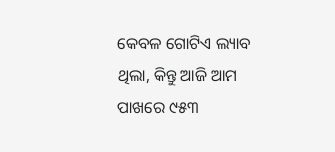କେବଳ ଗୋଟିଏ ଲ୍ୟାବ ଥିଲା, କିନ୍ତୁ ଆଜି ଆମ ପାଖରେ ୯୫୩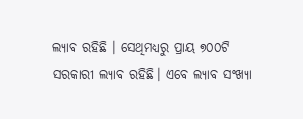ଲ୍ୟାବ ରହିଛି । ସେଥିମଧ୍ୟରୁ ପ୍ରାୟ ୭୦୦ଟି ସରକାରୀ ଲ୍ୟାବ ରହିଛି। ଏବେ ଲ୍ୟାବ ସଂଖ୍ୟା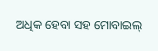ଅଧିକ ହେବା ସହ ମୋବାଇଲ୍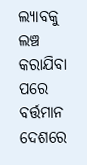ଲ୍ୟାବକୁ ଲଞ୍ଚ କରାଯିବା ପରେ ବର୍ତ୍ତମାନ ଦେଶରେ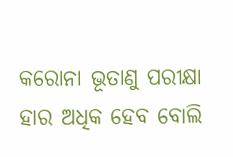କରୋନା ଭୂତାଣୁ ପରୀକ୍ଷା ହାର ଅଧିକ ହେବ ବୋଲି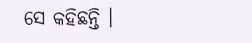ସେ କହିଛନ୍ତି ।